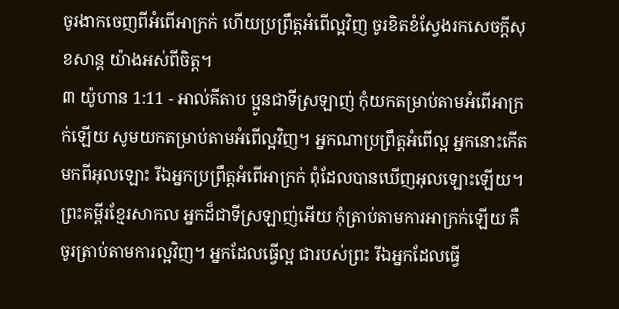ចូរងាកចេញពីអំពើអាក្រក់ ហើយប្រព្រឹត្តអំពើល្អវិញ ចូរខិតខំស្វែងរកសេចក្ដីសុខសាន្ត យ៉ាងអស់ពីចិត្ត។
៣ យ៉ូហាន 1:11 - អាល់គីតាប ប្អូនជាទីស្រឡាញ់ កុំយកតម្រាប់តាមអំពើអាក្រក់ឡើយ សូមយកតម្រាប់តាមអំពើល្អវិញ។ អ្នកណាប្រព្រឹត្ដអំពើល្អ អ្នកនោះកើតមកពីអុលឡោះ រីឯអ្នកប្រព្រឹត្ដអំពើអាក្រក់ ពុំដែលបានឃើញអុលឡោះឡើយ។ ព្រះគម្ពីរខ្មែរសាកល អ្នកដ៏ជាទីស្រឡាញ់អើយ កុំត្រាប់តាមការអាក្រក់ឡើយ គឺចូរត្រាប់តាមការល្អវិញ។ អ្នកដែលធ្វើល្អ ជារបស់ព្រះ រីឯអ្នកដែលធ្វើ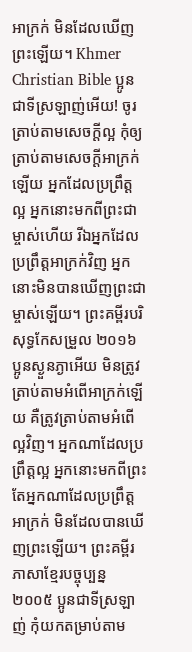អាក្រក់ មិនដែលឃើញព្រះឡើយ។ Khmer Christian Bible ប្អូនជាទីស្រឡាញ់អើយ! ចូរត្រាប់តាមសេចក្ដីល្អ កុំឲ្យត្រាប់តាមសេចក្ដីអាក្រក់ឡើយ អ្នកដែលប្រព្រឹត្ដល្អ អ្នកនោះមកពីព្រះជាម្ចាស់ហើយ រីឯអ្នកដែលប្រព្រឹត្ដអាក្រក់វិញ អ្នកនោះមិនបានឃើញព្រះជាម្ចាស់ឡើយ។ ព្រះគម្ពីរបរិសុទ្ធកែសម្រួល ២០១៦ ប្អូនស្ងួនភ្ងាអើយ មិនត្រូវត្រាប់តាមអំពើអាក្រក់ឡើយ គឺត្រូវត្រាប់តាមអំពើល្អវិញ។ អ្នកណាដែលប្រព្រឹត្តល្អ អ្នកនោះមកពីព្រះ តែអ្នកណាដែលប្រព្រឹត្តអាក្រក់ មិនដែលបានឃើញព្រះឡើយ។ ព្រះគម្ពីរភាសាខ្មែរបច្ចុប្បន្ន ២០០៥ ប្អូនជាទីស្រឡាញ់ កុំយកតម្រាប់តាម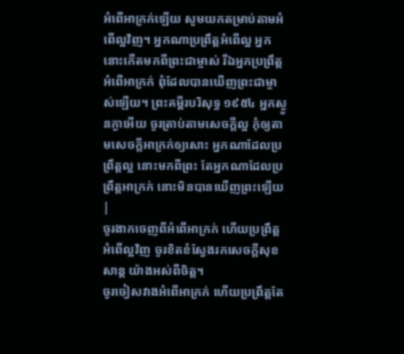អំពើអាក្រក់ឡើយ សូមយកតម្រាប់តាមអំពើល្អវិញ។ អ្នកណាប្រព្រឹត្តអំពើល្អ អ្នកនោះកើតមកពីព្រះជាម្ចាស់ រីឯអ្នកប្រព្រឹត្តអំពើអាក្រក់ ពុំដែលបានឃើញព្រះជាម្ចាស់ឡើយ។ ព្រះគម្ពីរបរិសុទ្ធ ១៩៥៤ អ្នកស្ងួនភ្ងាអើយ ចូរត្រាប់តាមសេចក្ដីល្អ កុំឲ្យតាមសេចក្ដីអាក្រក់ឲ្យសោះ អ្នកណាដែលប្រព្រឹត្តល្អ នោះមកពីព្រះ តែអ្នកណាដែលប្រព្រឹត្តអាក្រក់ នោះមិនបានឃើញព្រះឡើយ |
ចូរងាកចេញពីអំពើអាក្រក់ ហើយប្រព្រឹត្តអំពើល្អវិញ ចូរខិតខំស្វែងរកសេចក្ដីសុខសាន្ត យ៉ាងអស់ពីចិត្ត។
ចូរចៀសវាងអំពើអាក្រក់ ហើយប្រព្រឹត្តតែ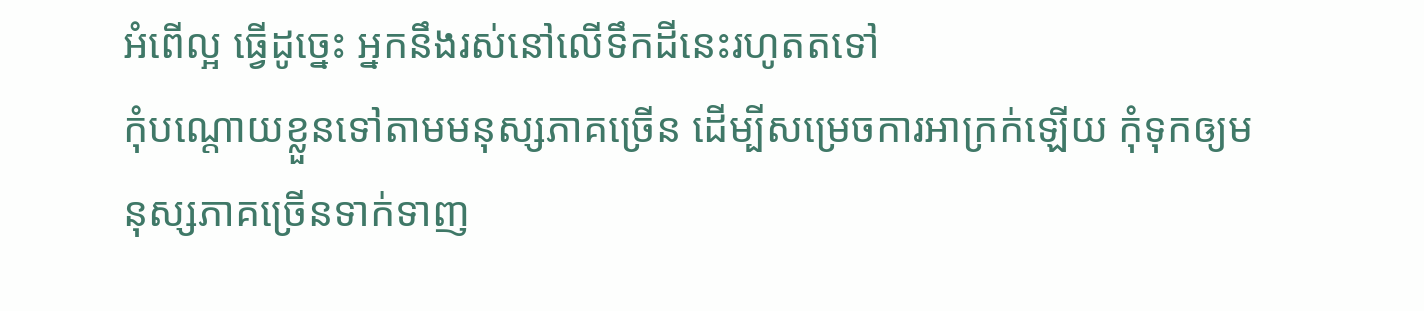អំពើល្អ ធ្វើដូច្នេះ អ្នកនឹងរស់នៅលើទឹកដីនេះរហូតតទៅ
កុំបណ្តោយខ្លួនទៅតាមមនុស្សភាគច្រើន ដើម្បីសម្រេចការអាក្រក់ឡើយ កុំទុកឲ្យមនុស្សភាគច្រើនទាក់ទាញ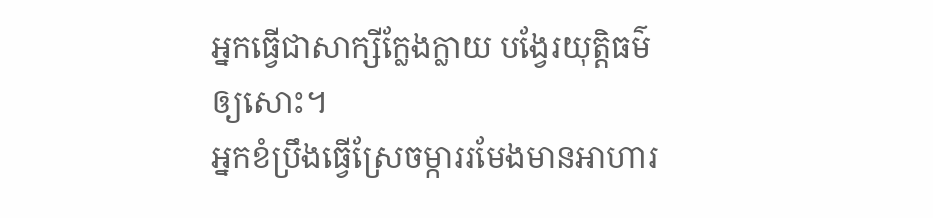អ្នកធ្វើជាសាក្សីក្លែងក្លាយ បង្វែរយុត្តិធម៌ឲ្យសោះ។
អ្នកខំប្រឹងធ្វើស្រែចម្ការរមែងមានអាហារ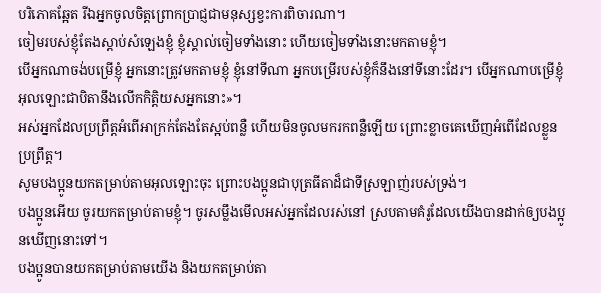បរិភោគឆ្អែត រីឯអ្នកចូលចិត្តព្រោកប្រាជ្ញជាមនុស្សខ្វះការពិចារណា។
ចៀមរបស់ខ្ញុំតែងស្ដាប់សំឡេងខ្ញុំ ខ្ញុំស្គាល់ចៀមទាំងនោះ ហើយចៀមទាំងនោះមកតាមខ្ញុំ។
បើអ្នកណាចង់បម្រើខ្ញុំ អ្នកនោះត្រូវមកតាមខ្ញុំ ខ្ញុំនៅទីណា អ្នកបម្រើរបស់ខ្ញុំក៏នឹងនៅទីនោះដែរ។ បើអ្នកណាបម្រើខ្ញុំ អុលឡោះជាបិតានឹងលើកកិត្ដិយសអ្នកនោះ»។
អស់អ្នកដែលប្រព្រឹត្ដអំពើអាក្រក់តែងតែស្អប់ពន្លឺ ហើយមិនចូលមករកពន្លឺឡើយ ព្រោះខ្លាចគេឃើញអំពើដែលខ្លួនប្រព្រឹត្ដ។
សូមបងប្អូនយកតម្រាប់តាមអុលឡោះចុះ ព្រោះបងប្អូនជាបុត្រធីតាដ៏ជាទីស្រឡាញ់របស់ទ្រង់។
បងប្អូនអើយ ចូរយកតម្រាប់តាមខ្ញុំ។ ចូរសម្លឹងមើលអស់អ្នកដែលរស់នៅ ស្របតាមគំរូដែលយើងបានដាក់ឲ្យបងប្អូនឃើញនោះទៅ។
បងប្អូនបានយកតម្រាប់តាមយើង និងយកតម្រាប់តា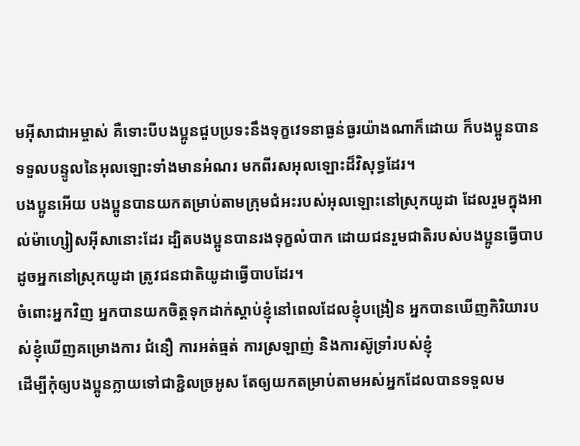មអ៊ីសាជាអម្ចាស់ គឺទោះបីបងប្អូនជួបប្រទះនឹងទុក្ខវេទនាធ្ងន់ធ្ងរយ៉ាងណាក៏ដោយ ក៏បងប្អូនបានទទួលបន្ទូលនៃអុលឡោះទាំងមានអំណរ មកពីរសអុលឡោះដ៏វិសុទ្ធដែរ។
បងប្អូនអើយ បងប្អូនបានយកតម្រាប់តាមក្រុមជំអះរបស់អុលឡោះនៅស្រុកយូដា ដែលរួមក្នុងអាល់ម៉ាហ្សៀសអ៊ីសានោះដែរ ដ្បិតបងប្អូនបានរងទុក្ខលំបាក ដោយជនរួមជាតិរបស់បងប្អូនធ្វើបាប ដូចអ្នកនៅស្រុកយូដា ត្រូវជនជាតិយូដាធ្វើបាបដែរ។
ចំពោះអ្នកវិញ អ្នកបានយកចិត្ដទុកដាក់ស្ដាប់ខ្ញុំនៅពេលដែលខ្ញុំបង្រៀន អ្នកបានឃើញកិរិយារបស់ខ្ញុំឃើញគម្រោងការ ជំនឿ ការអត់ធ្មត់ ការស្រឡាញ់ និងការស៊ូទ្រាំរបស់ខ្ញុំ
ដើម្បីកុំឲ្យបងប្អូនក្លាយទៅជាខ្ជិលច្រអូស តែឲ្យយកតម្រាប់តាមអស់អ្នកដែលបានទទួលម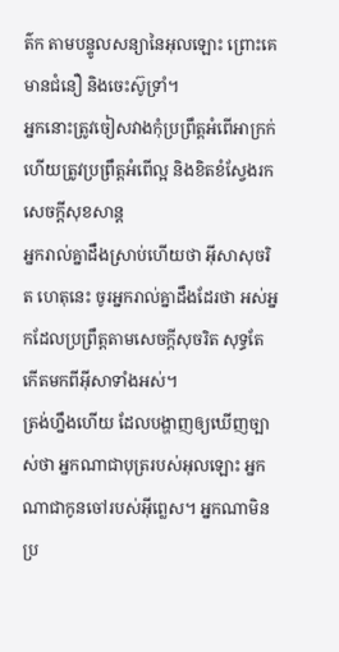ត៌ក តាមបន្ទូលសន្យានៃអុលឡោះ ព្រោះគេមានជំនឿ និងចេះស៊ូទ្រាំ។
អ្នកនោះត្រូវចៀសវាងកុំប្រព្រឹត្ដអំពើអាក្រក់ ហើយត្រូវប្រព្រឹត្ដអំពើល្អ និងខិតខំស្វែងរកសេចក្ដីសុខសាន្ដ
អ្នករាល់គ្នាដឹងស្រាប់ហើយថា អ៊ីសាសុចរិត ហេតុនេះ ចូរអ្នករាល់គ្នាដឹងដែរថា អស់អ្នកដែលប្រព្រឹត្ដតាមសេចក្ដីសុចរិត សុទ្ធតែកើតមកពីអ៊ីសាទាំងអស់។
ត្រង់ហ្នឹងហើយ ដែលបង្ហាញឲ្យឃើញច្បាស់ថា អ្នកណាជាបុត្ររបស់អុលឡោះ អ្នកណាជាកូនចៅរបស់អ៊ីព្លេស។ អ្នកណាមិនប្រ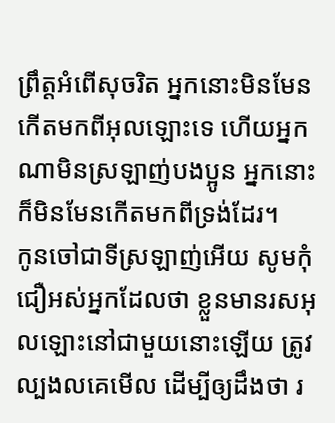ព្រឹត្ដអំពើសុចរិត អ្នកនោះមិនមែនកើតមកពីអុលឡោះទេ ហើយអ្នកណាមិនស្រឡាញ់បងប្អូន អ្នកនោះក៏មិនមែនកើតមកពីទ្រង់ដែរ។
កូនចៅជាទីស្រឡាញ់អើយ សូមកុំជឿអស់អ្នកដែលថា ខ្លួនមានរសអុលឡោះនៅជាមួយនោះឡើយ ត្រូវល្បងលគេមើល ដើម្បីឲ្យដឹងថា រ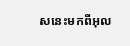សនេះមកពីអុល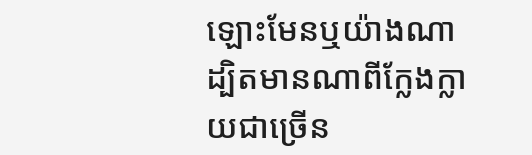ឡោះមែនឬយ៉ាងណា ដ្បិតមានណាពីក្លែងក្លាយជាច្រើន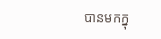បានមកក្នុ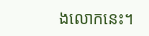ងលោកនេះ។